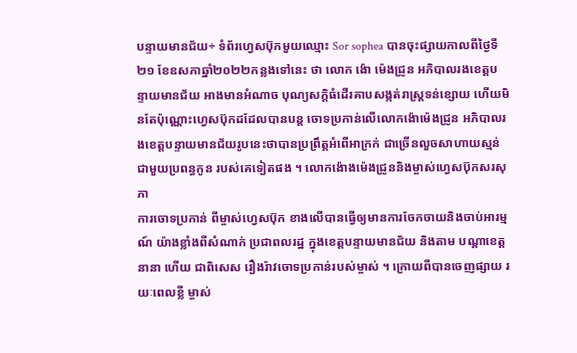បន្ទាយមានជ័យ÷ ទំព័រហ្វេសប៊ុកមួយឈ្មោះ Sor sophea បានចុះផ្សាយកាលពីថ្ងៃទី២១ ខែឧសភាឆ្នាំ២០២២កន្លងទៅនេះ ថា លោក ង៉ោ ម៉េងជ្រូន អភិបាលរងខេត្តបន្ទាយមានជ័យ អាងមានអំណាច បុណ្យសក្តិធំដើរគាបសង្កត់រាស្ត្រទន់ខ្សោយ ហើយមិនតែប៉ុណ្ណោះហ្វេសប៊ុកដដែលបានបន្ត ចោទប្រកាន់លើលោកង៉ោម៉េងជ្រូន អភិបាលរងខេត្តបន្ទាយមានជ័យរូបនេះថាបានប្រព្រឹត្តអំពើអាក្រក់ ជាច្រើនលួចសាហាយស្មន់ជាមួយប្រពន្ធកូន របស់គេទៀតផង ។ លោកង៉ោងម៉េងជ្រូននិងម្ចាស់ហ្វេសប៊ុកសរសុភា
ការចោទប្រកាន់ ពីម្ចាស់ហ្វេសប៊ុក ខាងលើបានធ្វើឲ្យមានការចែកចាយនិងចាប់អារម្មណ៍ យ៉ាងខ្លាំងពីសំណាក់ ប្រជាពលរដ្ឋ ក្នុងខេត្តបន្ទាយមានជ័យ និងតាម បណ្តាខេត្តនានា ហើយ ជាពិសេស រឿងរ៉ាវចោទប្រកាន់របស់ម្ចាស់ ។ ក្រោយពីបានចេញផ្សាយ រយៈពេលខ្លី ម្ចាស់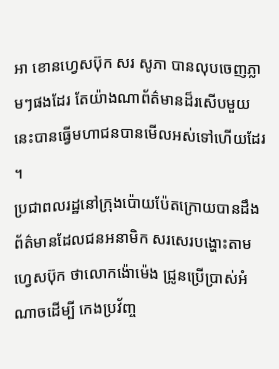អា ខោនហ្វេសប៊ុក សរ សូភា បានលុបចេញភ្លាមៗផងដែរ តែយ៉ាងណាព័ត៌មានដ៏រសើបមួយនេះបានធើ្វមហាជនបានមើលអស់ទៅហើយដែរ ។
ប្រជាពលរដ្ឋនៅក្រុងប៉ោយប៉ែតក្រោយបានដឹង ព័ត៌មានដែលជនអនាមិក សរសេរបង្ហោះតាម ហ្វេសប៊ុក ថាលោកង៉ោម៉េង ជ្រូនប្រើប្រាស់អំណាចដើម្បី កេងប្រវ័ញ្ច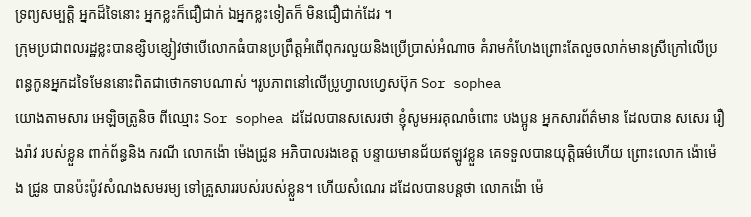ទ្រព្យសម្បត្តិ អ្នកដ៏ទៃនោះ អ្នកខ្លះក៏ជឿជាក់ ឯអ្នកខ្លះទៀតក៏ មិនជឿជាក់ដែរ ។
ក្រុមប្រជាពលរដ្ឋខ្លះបានខ្សិបខ្សៀវថាបើលោកធំបានប្រព្រឹត្តអំពើពុករលួយនិងប្រើប្រាស់អំណាច គំរាមកំហែងព្រោះតែលួចលាក់មានស្រីក្រៅលើប្រពន្ធកូនអ្នកដទៃមែននោះពិតជាថោកទាបណាស់ ។រូបភាពនៅលើប្រូហ្វាលហ្វេសប៊ុក Sor sophea
យោងតាមសារ អេឡិចត្រូនិច ពីឈ្មោះ Sor sophea ដដែលបានសសេរថា ខ្ញុំសូមអរគុណចំពោះ បងប្អូន អ្នកសារព័ត៌មាន ដែលបាន សសេរ រឿងរ៉ាវ របស់ខ្លួន ពាក់ព័ន្ធនិង ករណី លោកង៉ោ ម៉េងជ្រូន អភិបាលរងខេត្ត បន្ទាយមានជ័យឥឡូវខ្លួន គេទទួលបានយុត្តិធម៌ហើយ ព្រោះលោក ង៉ោម៉េង ជ្រូន បានប៉ះប៉ូវសំណងសមរម្យ ទៅគ្រួសាររបស់របស់ខ្លួន។ ហើយសំណេរ ដដែលបានបន្តថា លោកង៉ោ ម៉េ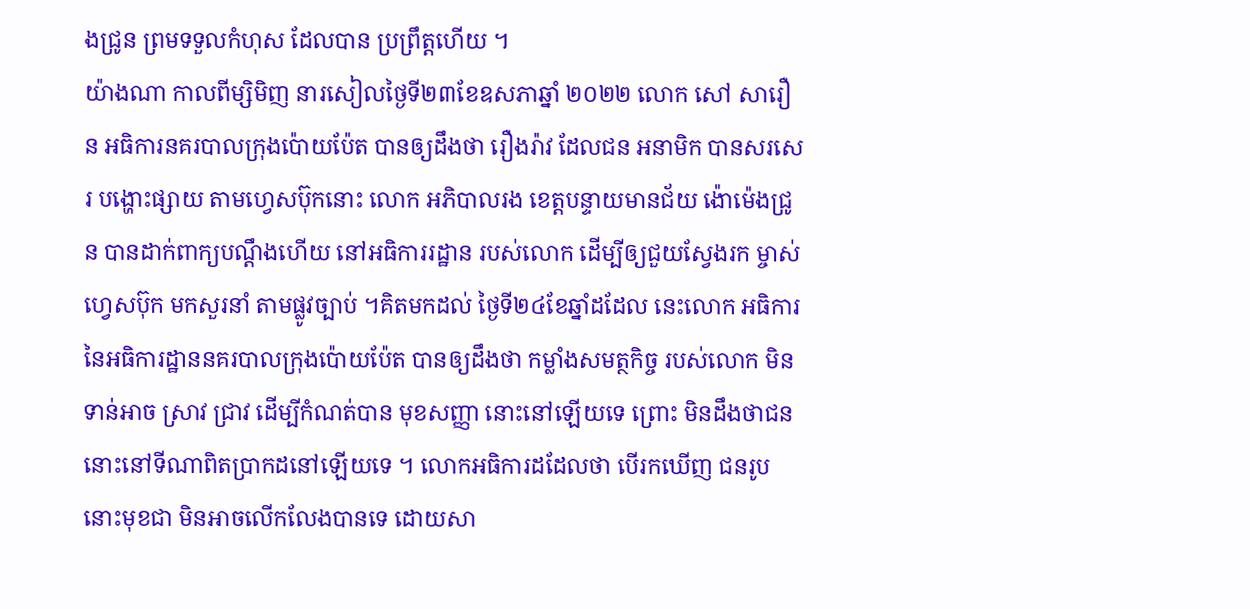ងជ្រូន ព្រមទទួលកំហុស ដែលបាន ប្រព្រឹត្តហើយ ។
យ៉ាងណា កាលពីម្សិមិញ នារសៀលថ្ងៃទី២៣ខែឧសភាឆ្នាំ ២០២២ លោក សៅ សារឿន អធិការនគរបាលក្រុងប៉ោយប៉ែត បានឲ្យដឹងថា រឿងរ៉ាវ ដែលជន អនាមិក បានសរសេរ បង្ហោះផ្សាយ តាមហ្វេសប៊ុកនោះ លោក អភិបាលរង ខេត្តបន្ទាយមានជ័យ ង៉ោម៉េងជ្រូន បានដាក់ពាក្យបណ្តឹងហើយ នៅអធិការរដ្ឋាន របស់លោក ដើម្បីឲ្យជួយស្វែងរក ម្ចាស់ហ្វេសប៊ុក មកសួរនាំ តាមផ្លូវច្បាប់ ។គិតមកដល់ ថ្ងៃទី២៤ខែឆ្នាំដដែល នេះលោក អធិការនៃអធិការដ្ឋាននគរបាលក្រុងប៉ោយប៉ែត បានឲ្យដឹងថា កម្លាំងសមត្ថកិច្ច របស់លោក មិនទាន់អាច ស្រាវ ជ្រាវ ដើម្បីកំណត់បាន មុខសញ្ញា នោះនៅឡើយទេ ព្រោះ មិនដឹងថាជននោះនៅទីណាពិតប្រាកដនៅឡើយទេ ។ លោកអធិការដដែលថា បើរកឃើញ ជនរូបនោះមុខជា មិនអាចលើកលែងបានទេ ដោយសា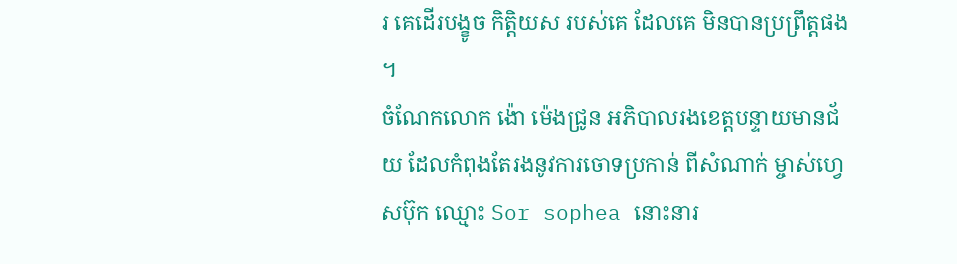រ គេដើរបង្ខូច កិត្តិយស របស់គេ ដែលគេ មិនបានប្រព្រឹត្តផង ។
ចំណែកលោក ង៉ោ ម៉េងជ្រូន អភិបាលរងខេត្តបន្ទាយមានជ័យ ដែលកំពុងតែរងនូវការចោទប្រកាន់ ពីសំណាក់ ម្ចាស់ហ្វេសប៊ុក ឈ្មោះ Sor sophea នោះនារ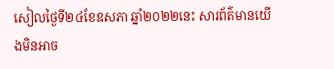សៀលថ្ងៃទី២៤ខែឧសភា ឆ្នាំ២០២២នេះ សារព័ត៌មានយើងមិនអាច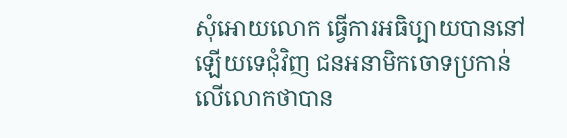សុំអោយលោក ធ្វើការអធិប្បាយបាននៅឡើយទេជុំវិញ ជនអនាមិកចោទប្រកាន់លើលោកថាបាន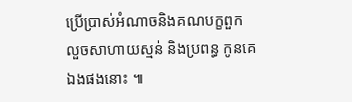ប្រើប្រាស់អំណាចនិងគណបក្ខពួក លួចសាហាយស្មន់ និងប្រពន្ធ កូនគេឯងផងនោះ ៕